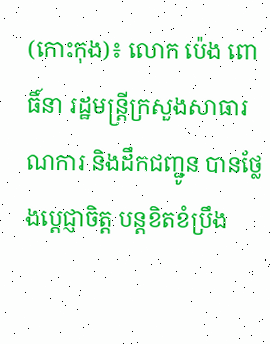(កោះកុង)៖ លោក ប៉េង ពោធិ៍នា រដ្ឋមន្ត្រីក្រសួងសាធារណការ និងដឹកជញ្ជូន បានថ្លែងប្តេជ្ញាចិត្ត បន្តខិតខំប្រឹង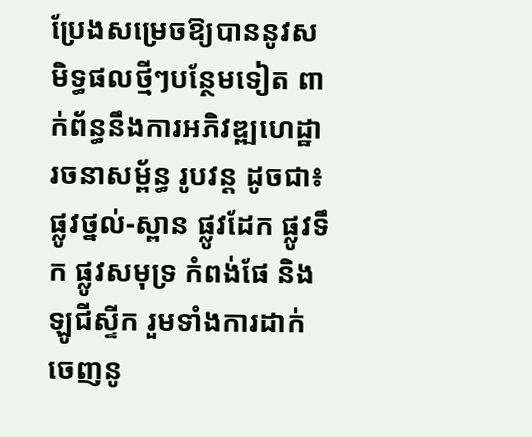ប្រែងសម្រេចឱ្យបាននូវសមិទ្ធផលថ្មីៗបន្ថែមទៀត ពាក់ព័ន្ធនឹងការអភិវឌ្ឍហេដ្ឋារចនាសម្ព័ន្ធ រូបវន្ត ដូចជា៖ ផ្លូវថ្នល់-ស្ពាន ផ្លូវដែក ផ្លូវទឹក ផ្លូវសមុទ្រ កំពង់ផែ និងឡូជីស្ទីក រួមទាំងការដាក់ចេញនូ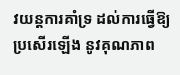វយន្តការគាំទ្រ ដល់ការធ្វើឱ្យប្រសើរឡើង នូវគុណភាព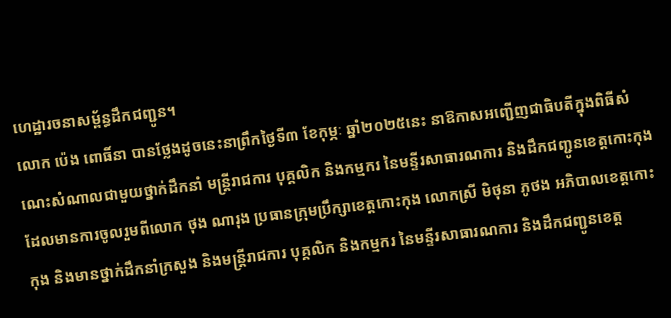ហេដ្ឋារចនាសម្ព័ន្ធដឹកជញ្ជូន។
លោក ប៉េង ពោធិ៍នា បានថ្លែងដូចនេះនាព្រឹកថ្ងៃទី៣ ខែកុម្ភៈ ឆ្នាំ២០២៥នេះ នាឱកាសអញ្ជើញជាធិបតីក្នុងពិធីសំណេះសំណាលជាមួយថ្នាក់ដឹកនាំ មន្ត្រីរាជការ បុគ្គលិក និងកម្មករ នៃមន្ទីរសាធារណការ និងដឹកជញ្ជូនខេត្តកោះកុង ដែលមានការចូលរួមពីលោក ថុង ណារុង ប្រធានក្រុមប្រឹក្សាខេត្តកោះកុង លោកស្រី មិថុនា ភូថង អភិបាលខេត្តកោះកុង និងមានថ្នាក់ដឹកនាំក្រសួង និងមន្ត្រីរាជការ បុគ្គលិក និងកម្មករ នៃមន្ទីរសាធារណការ និងដឹកជញ្ជូនខេត្ត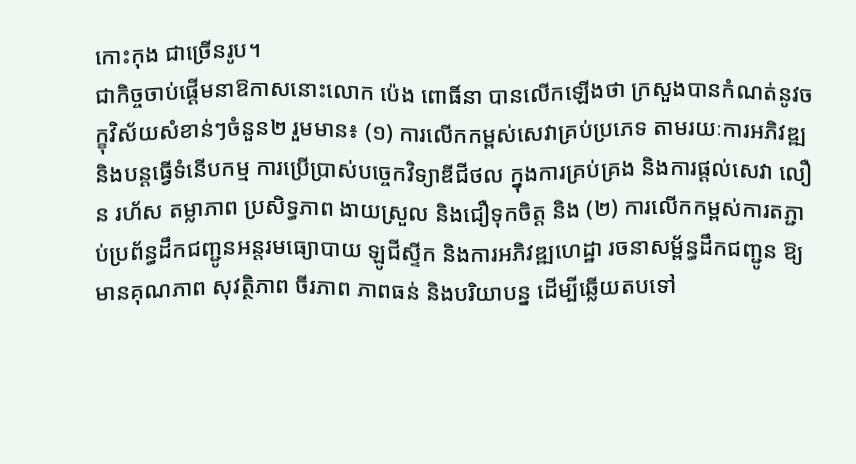កោះកុង ជាច្រើនរូប។
ជាកិច្ចចាប់ផ្តើមនាឱកាសនោះលោក ប៉េង ពោធិ៍នា បានលើកឡើងថា ក្រសួងបានកំណត់នូវចក្ខុវិស័យសំខាន់ៗចំនួន២ រួមមាន៖ (១) ការលើកកម្ពស់សេវាគ្រប់ប្រភេទ តាមរយៈការអភិវឌ្ឍ និងបន្តធ្វើទំនើបកម្ម ការប្រើប្រាស់បច្ចេកវិទ្យាឌីជីថល ក្នុងការគ្រប់គ្រង និងការផ្តល់សេវា លឿន រហ័ស តម្លាភាព ប្រសិទ្ធភាព ងាយស្រួល និងជឿទុកចិត្ត និង (២) ការលើកកម្ពស់ការតភ្ជាប់ប្រព័ន្ធដឹកជញ្ជូនអន្តរមធ្យោបាយ ឡូជីស្ទីក និងការអភិវឌ្ឍហេដ្ឋា រចនាសម្ព័ន្ធដឹកជញ្ជូន ឱ្យមានគុណភាព សុវត្ថិភាព ចីរភាព ភាពធន់ និងបរិយាបន្ន ដើម្បីឆ្លើយតបទៅ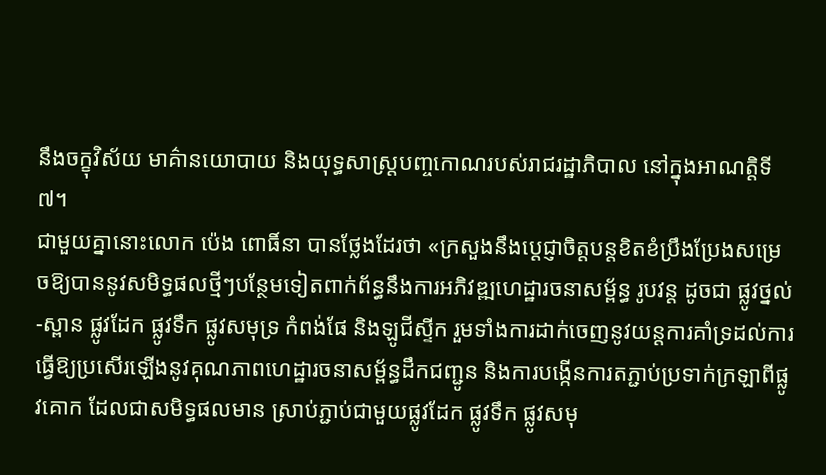នឹងចក្ខុវិស័យ មាគ៌ានយោបាយ និងយុទ្ធសាស្ត្របញ្ចកោណរបស់រាជរដ្ឋាភិបាល នៅក្នុងអាណត្តិទី៧។
ជាមួយគ្នានោះលោក ប៉េង ពោធិ៍នា បានថ្លែងដែរថា «ក្រសួងនឹងប្តេជ្ញាចិត្តបន្តខិតខំប្រឹងប្រែងសម្រេចឱ្យបាននូវសមិទ្ធផលថ្មីៗបន្ថែមទៀតពាក់ព័ន្ធនឹងការអភិវឌ្ឍហេដ្ឋារចនាសម្ព័ន្ធ រូបវន្ត ដូចជា ផ្លូវថ្នល់-ស្ពាន ផ្លូវដែក ផ្លូវទឹក ផ្លូវសមុទ្រ កំពង់ផែ និងឡូជីស្ទីក រួមទាំងការដាក់ចេញនូវយន្តការគាំទ្រដល់ការធ្វើឱ្យប្រសើរឡើងនូវគុណភាពហេដ្ឋារចនាសម្ព័ន្ធដឹកជញ្ជូន និងការបង្កើនការតភ្ជាប់ប្រទាក់ក្រឡាពីផ្លូវគោក ដែលជាសមិទ្ធផលមាន ស្រាប់ភ្ជាប់ជាមួយផ្លូវដែក ផ្លូវទឹក ផ្លូវសមុ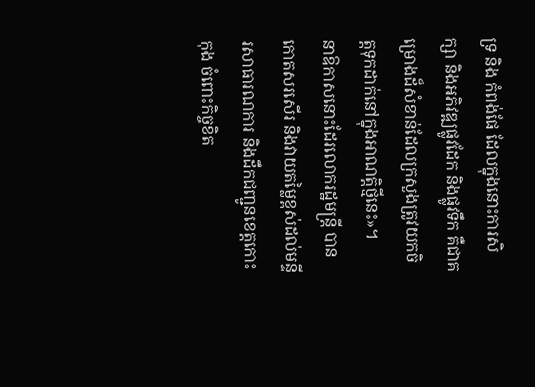ទ្រ និង កំពង់ផែ ដែលក្នុងនោះការសិក្សា និងអភិវឌ្ឍផ្លូវដែក និងផ្លូវទឹក គឺជាគម្រោងដ៏សំខាន់ដែលក្រសួងត្រូវយកចិត្តទុកដាក់នៅក្នុងអាណត្តិថ្មីនេះ»។
នាឱកាសនោះដែរលោករដ្ឋមន្រ្តី បានកោតសរសើរ និងវាយតម្លៃខ្ពស់ដល់មន្ទីរសាធារណការ និងដឹកជញ្ជូនខេត្តកោះកុង ចំពោះកិច្ចខិត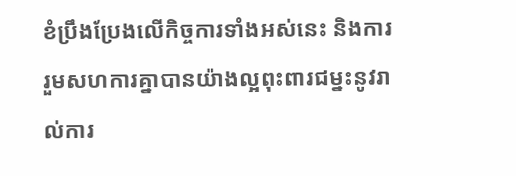ខំប្រឹងប្រែងលើកិច្ចការទាំងអស់នេះ និងការរួមសហការគ្នាបានយ៉ាងល្អពុះពារជម្នះនូវរាល់ការ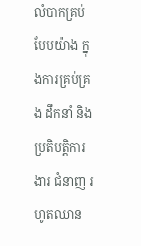លំបាកគ្រប់បែបយ៉ាង ក្នុងការគ្រប់គ្រង ដឹកនាំ និងប្រតិបត្តិការងារ ជំនាញ រហូតឈាន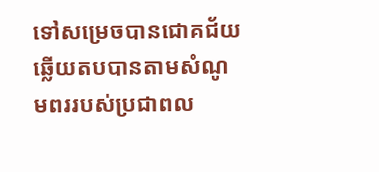ទៅសម្រេចបានជោគជ័យ ឆ្លើយតបបានតាមសំណូមពររបស់ប្រជាពល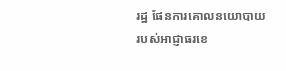រដ្ឋ ផែនការគោលនយោបាយរបស់អាជ្ញាធរខេ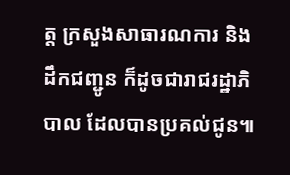ត្ត ក្រសួងសាធារណការ និងដឹកជញ្ជូន ក៏ដូចជារាជរដ្ឋាភិបាល ដែលបានប្រគល់ជូន៕